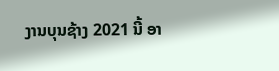ງານບຸນຊ້າງ 2021 ນີ້ ອາ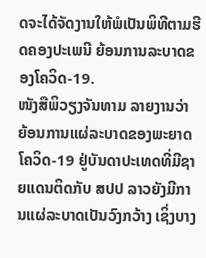ດຈະໄດ້ຈັດງານໃຫ້ພໍເປັນພິທີຕາມຮີດຄອງປະເພນີ ຍ້ອນການລະບາດຂອງໂຄວິດ-19.
ໜັງສືພິວຽງຈັນທາມ ລາຍງານວ່າ ຍ້ອນການແຜ່ລະບາດຂອງພະຍາດໂຄວິດ-19 ຢູ່ບັນດາປະເທດທີ່ມີຊາຍແດນຕິດກັບ ສປປ ລາວຍັງມີການແຜ່ລະບາດເປັນວົງກວ້າງ ເຊິ່ງບາງ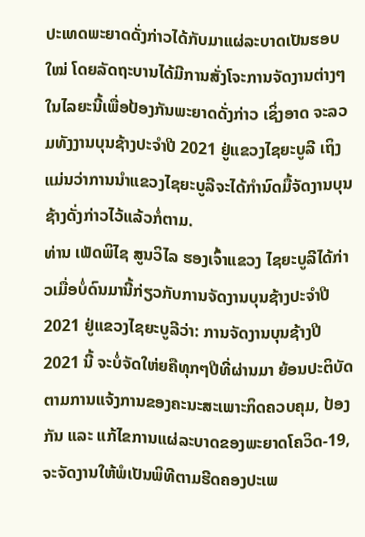ປະເທດພະຍາດດັ່ງກ່າວໄດ້ກັບມາແຜ່ລະບາດເປັນຮອບໃໝ່ ໂດຍລັດຖະບານໄດ້ມີການສັ່ງໂຈະການຈັດງານຕ່າງໆໃນໄລຍະນີ້ເພື່ອປ້ອງກັນພະຍາດດັ່ງກ່າວ ເຊິ່ງອາດ ຈະລວມທັງງານບຸນຊ້າງປະຈໍາປີ 2021 ຢູ່ແຂວງໄຊຍະບູລີ ເຖິງແມ່ນວ່າການນໍາແຂວງໄຊຍະບູລີຈະໄດ້ກໍານົດມື້ຈັດງານບຸນຊ້າງດັ່ງກ່າວໄວ້ແລ້ວກໍ່ຕາມ.
ທ່ານ ເພັດພິໄຊ ສູນວິໄລ ຮອງເຈົ້າແຂວງ ໄຊຍະບູລີໄດ້ກ່າວເມື່ອບໍ່ດົນມານີ້ກ່ຽວກັບການຈັດງານບຸນຊ້າງປະຈໍາປີ 2021 ຢູ່ແຂວງໄຊຍະບູລີວ່າ: ການຈັດງານບຸນຊ້າງປີ 2021 ນີ້ ຈະບໍ່ຈັດໃຫ່ຍຄືທຸກໆປີທີ່ຜ່ານມາ ຍ້ອນປະຕິບັດຕາມການແຈ້ງການຂອງຄະນະສະເພາະກິດຄວບຄຸມ, ປ້ອງກັນ ແລະ ແກ້ໄຂການແຜ່ລະບາດຂອງພະຍາດໂຄວິດ-19, ຈະຈັດງານໃຫ້ພໍເປັນພິທີຕາມຮີດຄອງປະເພ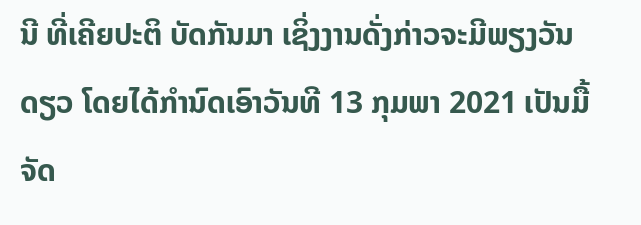ນີ ທີ່ເຄີຍປະຕິ ບັດກັນມາ ເຊິ່ງງານດັ່ງກ່າວຈະມີພຽງວັນດຽວ ໂດຍໄດ້ກໍານົດເອົາວັນທີ 13 ກຸມພາ 2021 ເປັນມື້ຈັດ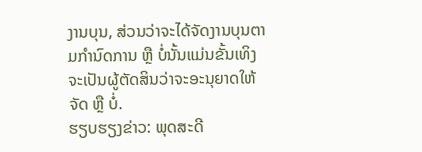ງານບຸນ, ສ່ວນວ່າຈະໄດ້ຈັດງານບຸນຕາມກຳນົດການ ຫຼື ບໍ່ນັ້ນແມ່ນຂັ້ນເທິງຈະເປັນຜູ້ຕັດສິນວ່າຈະອະນຸຍາດໃຫ້ຈັດ ຫຼື ບໍ່.
ຮຽບຮຽງຂ່າວ: ພຸດສະດີ